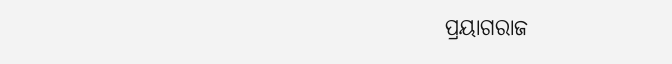ପ୍ରୟାଗରାଜ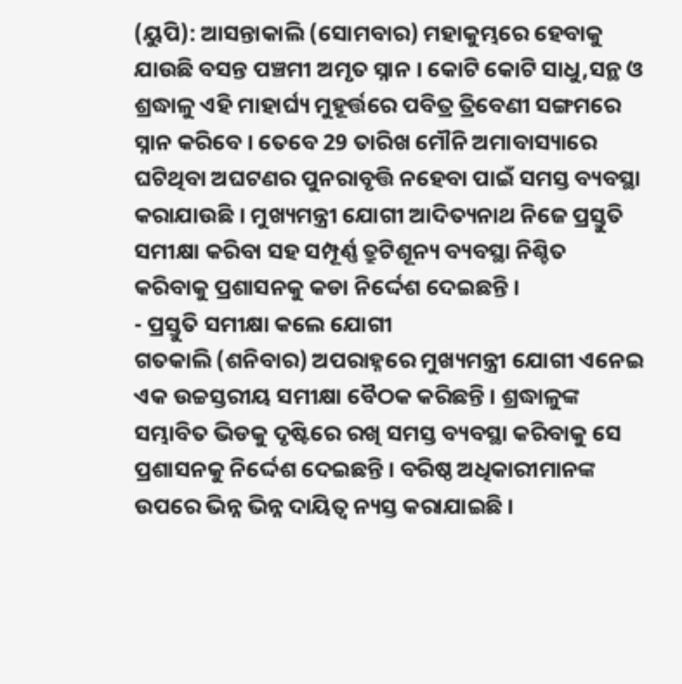(ୟୁପି): ଆସନ୍ତାକାଲି (ସୋମବାର) ମହାକୁମ୍ଭରେ ହେବାକୁ ଯାଉଛି ବସନ୍ତ ପଞ୍ଚମୀ ଅମୃତ ସ୍ନାନ । କୋଟି କୋଟି ସାଧୁ,ସନ୍ଥ ଓ ଶ୍ରଦ୍ଧାଳୁ ଏହି ମାହାର୍ଘ୍ୟ ମୁହୂର୍ତ୍ତରେ ପବିତ୍ର ତ୍ରିବେଣୀ ସଙ୍ଗମରେ ସ୍ନାନ କରିବେ । ତେବେ 29 ତାରିଖ ମୌନି ଅମାବାସ୍ୟାରେ ଘଟିଥିବା ଅଘଟଣର ପୁନରାବୃତ୍ତି ନହେବା ପାଇଁ ସମସ୍ତ ବ୍ୟବସ୍ଥା କରାଯାଉଛି । ମୁଖ୍ୟମନ୍ତ୍ରୀ ଯୋଗୀ ଆଦିତ୍ୟନାଥ ନିଜେ ପ୍ରସ୍ତୁତି ସମୀକ୍ଷା କରିବା ସହ ସମ୍ପୂର୍ଣ୍ଣ ତ୍ରୁଟିଶୂନ୍ୟ ବ୍ୟବସ୍ଥା ନିଶ୍ଚିତ କରିବାକୁ ପ୍ରଶାସନକୁ କଡା ନିର୍ଦ୍ଦେଶ ଦେଇଛନ୍ତି ।
- ପ୍ରସ୍ତୁତି ସମୀକ୍ଷା କଲେ ଯୋଗୀ
ଗତକାଲି (ଶନିବାର) ଅପରାହ୍ନରେ ମୁଖ୍ୟମନ୍ତ୍ରୀ ଯୋଗୀ ଏନେଇ ଏକ ଉଚ୍ଚସ୍ତରୀୟ ସମୀକ୍ଷା ବୈଠକ କରିଛନ୍ତି । ଶ୍ରଦ୍ଧାଳୁଙ୍କ ସମ୍ଭାବିତ ଭିଡକୁ ଦୃଷ୍ଟିରେ ରଖି ସମସ୍ତ ବ୍ୟବସ୍ଥା କରିବାକୁ ସେ ପ୍ରଶାସନକୁ ନିର୍ଦ୍ଦେଶ ଦେଇଛନ୍ତି । ବରିଷ୍ଠ ଅଧିକାରୀମାନଙ୍କ ଉପରେ ଭିନ୍ନ ଭିନ୍ନ ଦାୟିତ୍ବ ନ୍ୟସ୍ତ କରାଯାଇଛି ।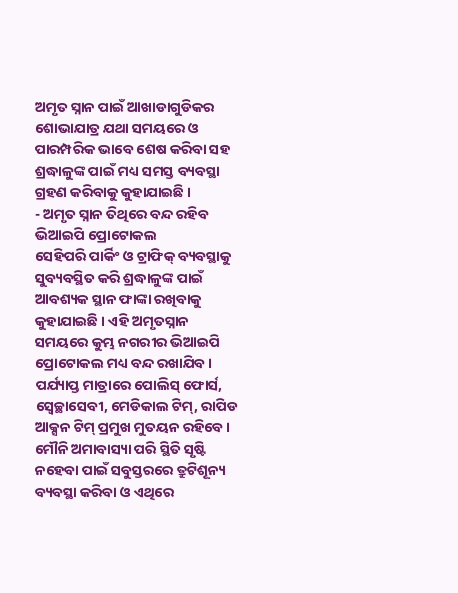ଅମୃତ ସ୍ନାନ ପାଇଁ ଆଖାଡାଗୁଡିକର ଶୋଭାଯାତ୍ର ଯଥା ସମୟରେ ଓ ପାରମ୍ପରିକ ଭାବେ ଶେଷ କରିବା ସହ ଶ୍ରଦ୍ଧାଳୁଙ୍କ ପାଇଁ ମଧ୍ୟ ସମସ୍ତ ବ୍ୟବସ୍ଥା ଗ୍ରହଣ କରିବାକୁ କୁହାଯାଇଛି ।
- ଅମୃତ ସ୍ନାନ ତିଥିରେ ବନ୍ଦ ରହିବ ଭିଆଇପି ପ୍ରୋଟୋକଲ
ସେହିପରି ପାର୍କିଂ ଓ ଟ୍ରାଫିକ୍ ବ୍ୟବସ୍ଥାକୁ ସୁବ୍ୟବସ୍ଥିତ କରି ଶ୍ରଦ୍ଧାଳୁଙ୍କ ପାଇଁ ଆବଶ୍ୟକ ସ୍ଥାନ ଫାଙ୍କା ରଖିବାକୁ କୁହାଯାଇଛି । ଏହି ଅମୃତସ୍ନାନ ସମୟରେ କୁମ୍ଭ ନଗରୀର ଭିଆଇପି ପ୍ରୋଟୋକଲ ମଧ୍ୟ ବନ୍ଦ ରଖାଯିବ । ପର୍ଯ୍ୟାପ୍ତ ମାତ୍ରାରେ ପୋଲିସ୍ ଫୋର୍ସ, ସ୍ବେଚ୍ଛାସେବୀ, ମେଡିକାଲ ଟିମ୍, ରାପିଡ ଆକ୍ସନ ଟିମ୍ ପ୍ରମୁଖ ମୁତୟନ ରହିବେ । ମୌନି ଅମାବାସ୍ୟା ପରି ସ୍ଥିତି ସୃଷ୍ଟି ନହେବା ପାଇଁ ସବୁସ୍ତରରେ ତ୍ରୁଟିଶୂନ୍ୟ ବ୍ୟବସ୍ଥା କରିବା ଓ ଏଥିରେ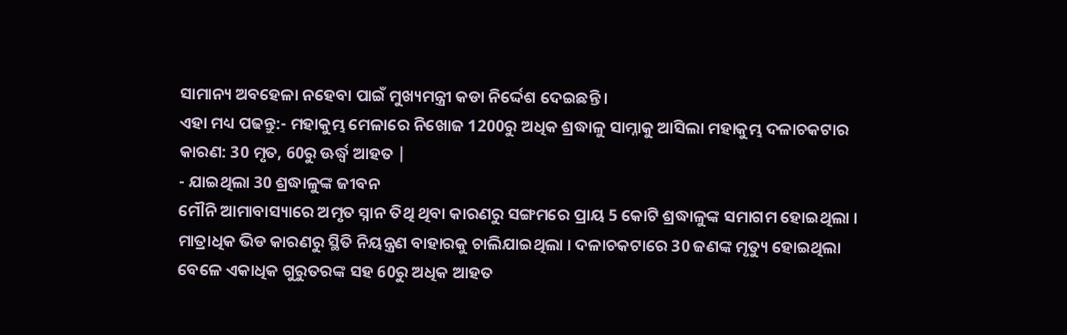ସାମାନ୍ୟ ଅବହେଳା ନହେବା ପାଇଁ ମୁଖ୍ୟମନ୍ତ୍ରୀ କଡା ନିର୍ଦ୍ଦେଶ ଦେଇଛନ୍ତି ।
ଏହା ମଧ୍ୟ ପଢନ୍ତୁ:- ମହାକୁମ୍ଭ ମେଳାରେ ନିଖୋଜ 1200ରୁ ଅଧିକ ଶ୍ରଦ୍ଧାଳୁ ସାମ୍ନାକୁ ଆସିଲା ମହାକୁମ୍ଭ ଦଳାଚକଟାର କାରଣ: 30 ମୃତ, 60ରୁ ଊର୍ଦ୍ଧ୍ବ ଆହତ |
- ଯାଇଥିଲା 30 ଶ୍ରଦ୍ଧାଳୁଙ୍କ ଜୀବନ
ମୌନି ଆମାବାସ୍ୟାରେ ଅମୃତ ସ୍ନାନ ତିଥି ଥିବା କାରଣରୁ ସଙ୍ଗମରେ ପ୍ରାୟ 5 କୋଟି ଶ୍ରଦ୍ଧାଳୁଙ୍କ ସମାଗମ ହୋଇଥିଲା । ମାତ୍ରାଧିକ ଭିଡ କାରଣରୁ ସ୍ଥିତି ନିୟନ୍ତ୍ରଣ ବାହାରକୁ ଚାଲିଯାଇଥିଲା । ଦଳାଚକଟାରେ 30 ଜଣଙ୍କ ମୃତ୍ୟୁ ହୋଇଥିଲା ବେଳେ ଏକାଧିକ ଗୁରୁତରଙ୍କ ସହ 60ରୁ ଅଧିକ ଆହତ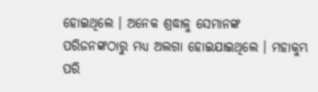ହୋଇଥିଲେ । ଅନେକ ଶ୍ରଦ୍ଧାଳୁ ସେମାନଙ୍କ ପରିଜନଙ୍କଠାରୁ ମଧ୍ୟ ଅଲଗା ହୋଇଯାଇଥିଲେ । ମହାକୁମ୍ଭ ପରି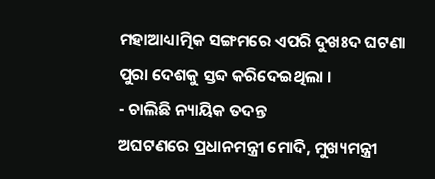ମହାଆଧ୍ୟାତ୍ମିକ ସଙ୍ଗମରେ ଏପରି ଦୁଖଃଦ ଘଟଣା ପୁରା ଦେଶକୁ ସ୍ତବ୍ଦ କରିଦେଇଥିଲା ।
- ଚାଲିଛି ନ୍ୟାୟିକ ତଦନ୍ତ
ଅଘଟଣରେ ପ୍ରଧାନମନ୍ତ୍ରୀ ମୋଦି, ମୁଖ୍ୟମନ୍ତ୍ରୀ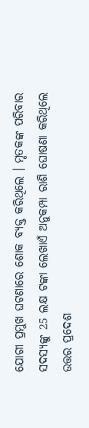ଯୋଗୀ ପ୍ରମୁଖ ଘଟଣାରେ ଶୋକ ବ୍ୟକ୍ତ କରିଥିଲେ । ମୃତକଙ୍କ ପରିବାର ସଦସ୍ୟଙ୍କୁ 25 ଲକ୍ଷ ଟଙ୍କା ଲେଖାଏଁ ଅନୁକମ୍ପା ରାଶି ଘୋଷଣା କରିଥିଲେ ଉତ୍ତର ପ୍ରଦେଶ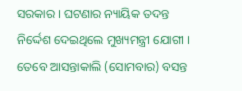ସରକାର । ଘଟଣାର ନ୍ୟାୟିକ ତଦନ୍ତ ନିର୍ଦ୍ଦେଶ ଦେଇଥିଲେ ମୁଖ୍ୟମନ୍ତ୍ରୀ ଯୋଗୀ । ତେବେ ଆସନ୍ତାକାଲି (ସୋମବାର) ବସନ୍ତ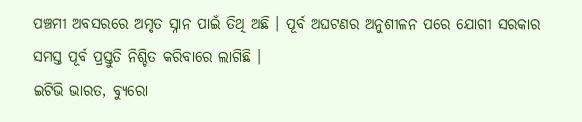ପଞ୍ଚମୀ ଅବସରରେ ଅମୃତ ସ୍ନାନ ପାଇଁ ତିଥି ଅଛି । ପୂର୍ବ ଅଘଟଣର ଅନୁଶୀଳନ ପରେ ଯୋଗୀ ସରକାର ସମସ୍ତ ପୂର୍ବ ପ୍ରସ୍ତୁତି ନିଶ୍ଚିତ କରିବାରେ ଲାଗିଛି ।
ଇଟିଭି ଭାରତ, ବ୍ୟୁରୋ